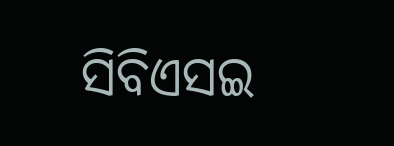ସିବିଏସଇ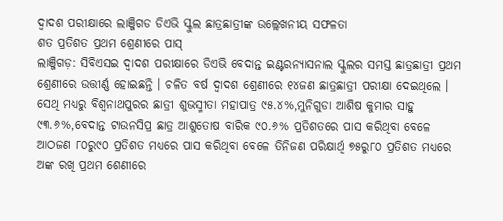ଦ୍ୱାଦଶ ପରୀକ୍ଷାରେ ଲାଞ୍ଜିଗଡ ଡିଏଭି ସ୍କୁଲ ଛାତ୍ରଛାତ୍ରୀଙ୍କ ଉଲ୍ଲେଖନୀୟ ସଫଳତା
ଶତ ପ୍ରତିଶତ ପ୍ରଥମ ଶ୍ରେଣୀରେ ପାସ୍
ଲାଞ୍ଜିଗଡ଼: ସିବିଏସଇ ଦ୍ୱାଦଶ ପରୀକ୍ଷାରେ ଡିଏଭି ବେଦାନ୍ତ ଇଣ୍ଟରନ୍ୟାସନାଲ ସ୍କୁଲର ସମସ୍ତ ଛାତ୍ରଛାତ୍ରୀ ପ୍ରଥମ ଶ୍ରେଣୀରେ ଉତ୍ତୀର୍ଣ୍ଣ ହୋଇଛନ୍ତି । ଚଳିତ ବର୍ଷ ଦ୍ୱାଦଶ ଶ୍ରେଣୀରେ ୧୪ଜଣ ଛାତ୍ରଛାତ୍ରୀ ପରୀକ୍ଷା ଦେଇଥିଲେ । ସେଥି ମଧ୍ୟରୁ ବିଶ୍ୱନାଥପୁରର ଛାତ୍ରୀ ଶୁଭସ୍ମୀତା ମହାପାତ୍ର ୯୫.୪%,ମୁନିଗୁଡା ଆଶିଷ କୁମାର ସାହୁ ୯୩.୬%,ବେଦାନ୍ତ ଟାଉନସିପ୍ର ଛାତ୍ର ଆଶୁତୋଷ ବାରିକ ୯୦.୬% ପ୍ରତିଶତରେ ପାସ କରିଥିବା ବେଳେ ଆଠଜଣ ୮୦ରୁ୯୦ ପ୍ରତିଶତ ମଧ୍ୟରେ ପାସ କରିଥିବା ବେଳେ ତିନିଜଣ ପରିକ୍ଷାର୍ଥି ୭୫ରୁ୮୦ ପ୍ରତିଶତ ମଧ୍ୟରେ ଅଙ୍କ ରଖି ପ୍ରଥମ ଶେଣୀରେ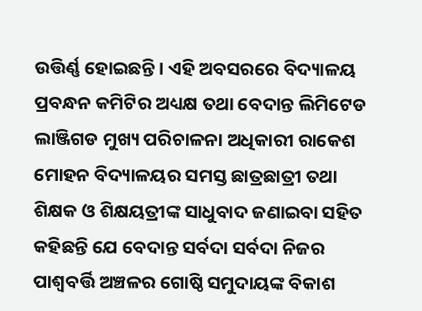ଉତ୍ତିର୍ଣ୍ଣ ହୋଇଛନ୍ତି । ଏହି ଅବସରରେ ବିଦ୍ୟାଳୟ ପ୍ରବନ୍ଧନ କମିଟିର ଅଧ୍ୟକ୍ଷ ତଥା ବେଦାନ୍ତ ଲିମିଟେଡ ଲାଞ୍ଜିଗଡ ମୁଖ୍ୟ ପରିଚାଳନା ଅଧିକାରୀ ରାକେଶ ମୋହନ ବିଦ୍ୟାଳୟର ସମସ୍ତ ଛାତ୍ରଛାତ୍ରୀ ତଥା ଶିକ୍ଷକ ଓ ଶିକ୍ଷୟତ୍ରୀଙ୍କ ସାଧୁବାଦ ଜଣାଇବା ସହିତ କହିଛନ୍ତି ଯେ ବେଦାନ୍ତ ସର୍ବଦା ସର୍ବଦା ନିଜର ପାଶ୍ୱବର୍ତ୍ତି ଅଞ୍ଚଳର ଗୋଷ୍ଠି ସମୁଦାୟଙ୍କ ବିକାଶ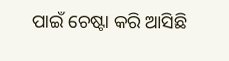ପାଇଁ ଚେଷ୍ଟା କରି ଆସିଛି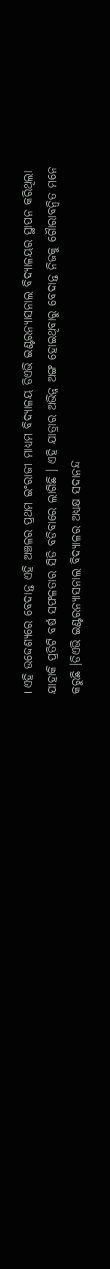। ଏହି ଉଦ୍ଦେଶ୍ୟରେ ବେଦାନ୍ତ ଏହି ଅଞ୍ଚଳର ପ୍ରଥମ ଇଂରାଜୀ ମାଧ୍ୟମ ବିଦ୍ୟାଳୟ ଡିଏଭି ଇଣ୍ଟରନ୍ୟାସନାଲ ବିଦ୍ୟାଳୟର ସ୍ଥାପନ କରିଥିଲା ଯାହାକି ପ୍ରତିଟି ବର୍ଷ ସଫଳତାର ସିଡି ବଡିବାରେ ଲାଗିଛି । ଏହି ଯାତ୍ରାର ଅଭିନ୍ନ ଅଙ୍ଗ ହୋଇଥିବାରୁ ବେଦାନ୍ତ ନିଜକୁ ଗୈାରାବନ୍ୱିତ ମନେ କରୁଛି ।ଡିଏଭି ଇଣ୍ଟରନ୍ୟାସନାଲ ବିଦ୍ୟାଳର ଅଧ୍ୟକ୍ଷ ସଦାନନ୍ଦ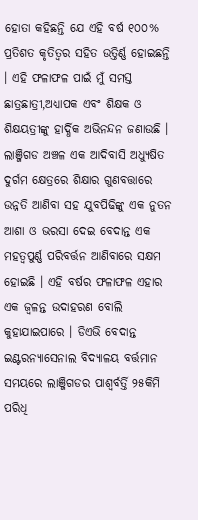ହୋତା କହିଛନ୍ତି ଯେ ଏହି ବର୍ଷ ୧୦୦% ପ୍ରତିଶତ କୃତିତ୍ୱର ସହିତ ଉତ୍ତିର୍ଣ୍ଣ ହୋଇଛନ୍ତି । ଏହି ଫଳାଫଳ ପାଇଁ ମୁଁ ସମସ୍ତ ଛାତ୍ରଛାତ୍ରୀ,ଅଧ୍ୟାପକ ଏବଂ ଶିକ୍ଷକ ଓ ଶିକ୍ଷୟତ୍ରୀଙ୍କୁ ହାର୍ଦ୍ଧିକ ଅଭିନନ୍ଦନ ଜଣାଉଛି । ଲାଞ୍ଜିଗଡ ଅଞ୍ଚଳ ଏକ ଆଦିବାସି ଅଧ୍ୟୁଷିତ ଦୁର୍ଗମ କ୍ଷେତ୍ରରେ ଶିକ୍ଷାର ଗୁଣବତ୍ତାରେ ଉନ୍ନତି ଆଣିବା ସହ ଯୁବପିଢିଙ୍କୁ ଏକ ନୁତନ ଆଶା ଓ ଭରସା ଦେଇ ବେଦାନ୍ତ ଏକ ମହତ୍ୱପୁର୍ଣ୍ଣ ପରିବର୍ତ୍ତନ ଆଣିବାରେ ସକ୍ଷମ ହୋଇଛି । ଏହି ବର୍ଷର ଫଳାଫଳ ଏହାର ଏକ ଜ୍ୱଳନ୍ତ ଉଦାହରଣ ବୋଲି କୁହାଯାଇପାରେ । ଡିଏଭି ବେଦାନ୍ତ ଇଣ୍ଟରନ୍ୟାସେନାଲ ବିଦ୍ୟାଳୟ ବର୍ତ୍ତମାନ ସମୟରେ ଲାଞ୍ଜିଗଡର ପାଶ୍ୱର୍ବର୍ତ୍ତି ୨୫କିମି ପରିଧି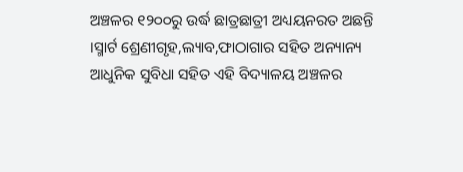ଅଞ୍ଚଳର ୧୨୦୦ରୁ ଉର୍ଦ୍ଧ ଛାତ୍ରଛାତ୍ରୀ ଅଧ୍ୟୟନରତ ଅଛନ୍ତି ।ସ୍ମାର୍ଟ ଶ୍ରେଣୀଗୃହ,ଲ୍ୟାବ,ଫାଠାଗାର ସହିତ ଅନ୍ୟାନ୍ୟ ଆଧୁନିକ ସୁବିଧା ସହିତ ଏହି ବିଦ୍ୟାଳୟ ଅଞ୍ଚଳର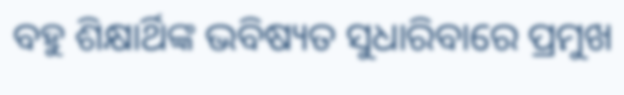ବହୁ ଶିକ୍ଷାର୍ଥିଙ୍କ ଭବିଷ୍ୟତ ସୁଧାରିବାରେ ପ୍ରମୁଖ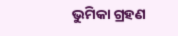ଭୁମିକା ଗ୍ରହଣ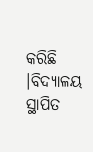କରିଛି ।ବିଦ୍ୟାଳୟ ସ୍ଥାପିତ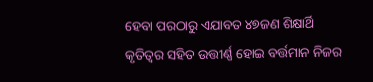ହେବା ପରଠାରୁ ଏଯାବତ ୪୭ଜଣ ଶିକ୍ଷାର୍ଥି କୃତିତ୍ୱର ସହିତ ଉତ୍ତୀର୍ଣ୍ଣ ହୋଇ ବର୍ତ୍ତମାନ ନିଜର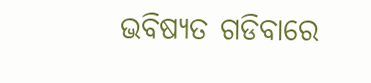ଭବିଷ୍ୟତ ଗଡିବାରେ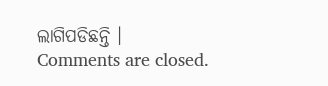ଲାଗିପଡିଛନ୍ତି ।
Comments are closed.